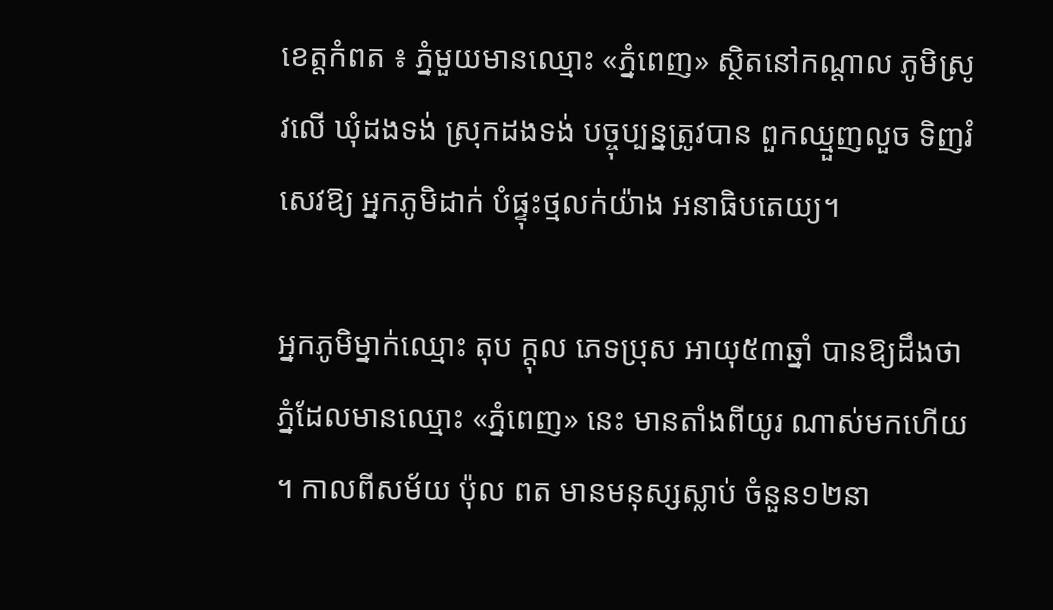ខេត្តកំពត ៖ ភ្នំមួយមានឈ្មោះ «ភ្នំពេញ» ស្ថិតនៅកណ្តាល ភូមិស្រូវលើ ឃុំដងទង់ ស្រុកដងទង់ បច្ចុប្បន្នត្រូវបាន ពួកឈ្មួញលួច ទិញរំសេវឱ្យ អ្នកភូមិដាក់ បំផ្ទុះថ្មលក់យ៉ាង អនាធិបតេយ្យ។

អ្នកភូមិម្នាក់ឈ្មោះ តុប ក្តុល ភេទប្រុស អាយុ៥៣ឆ្នាំ បានឱ្យដឹងថា ភ្នំដែលមានឈ្មោះ «ភ្នំពេញ» នេះ មានតាំងពីយូរ ណាស់មកហើយ ។ កាលពីសម័យ ប៉ុល ពត មានមនុស្សស្លាប់ ចំនួន១២នា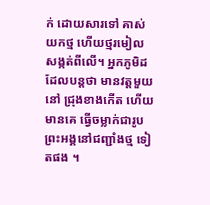ក់ ដោយសារទៅ គាស់យកថ្ម ហើយថ្មរមៀល សង្កត់ពីលើ។ អ្នកភូមិដដែលបន្តថា មានវត្តមួយនៅ ជ្រុងខាងកើត ហើយមានគេ ធ្វើចម្លាក់ជារូប ព្រះអង្គនៅជញ្ជាំងថ្ម ទៀតផង ។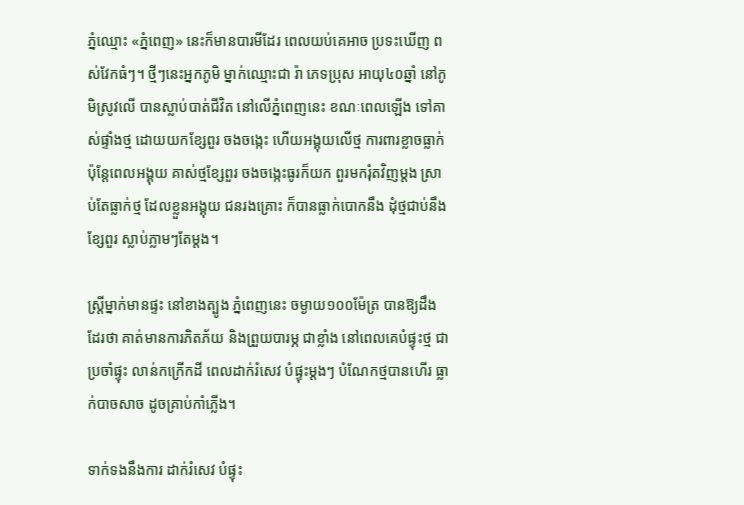ភ្នំឈ្មោះ «ភ្នំពេញ» នេះក៏មានបារមីដែរ ពេលយប់គេអាច ប្រទះឃើញ ពស់វែកធំៗ។ ថ្មីៗនេះអ្នកភូមិ ម្នាក់ឈ្មោះជា រ៉ា ភេទប្រុស អាយុ៤០ឆ្នាំ នៅភូមិស្រូវលើ បានស្លាប់បាត់ជីវិត នៅលើភ្នំពេញនេះ ខណៈពេលឡើង ទៅគាស់ផ្ទាំងថ្ម ដោយយកខ្សែពួរ ចងចង្កេះ ហើយអង្គុយលើថ្ម ការពារខ្លាចធ្លាក់ ប៉ុន្តែពេលអង្គុយ គាស់ថ្មខ្សែពួរ ចងចង្កេះធូរក៏យក ពួរមករុំតវិញម្តង ស្រាប់តែធ្លាក់ថ្ម ដែលខ្លួនអង្គុយ ជនរងគ្រោះ ក៏បានធ្លាក់បោកនឹង ដុំថ្មជាប់នឹងខ្សែពួរ ស្លាប់ភ្លាមៗតែម្តង។

ស្ត្រីម្នាក់មានផ្ទះ នៅខាងត្បូង ភ្នំពេញនេះ ចម្ងាយ១០០ម៉ែត្រ បានឱ្យដឹងដែរថា គាត់មានការភិតភ័យ និងព្រួយបារម្ភ ជាខ្លាំង នៅពេលគេបំផ្ទុះថ្ម ជាប្រចាំផ្ទុះ លាន់កក្រើកដី ពេលដាក់រំសេវ បំផ្ទុះម្តងៗ បំណែកថ្មបានហើរ ធ្លាក់បាចសាច ដូចគ្រាប់កាំភ្លើង។

ទាក់ទងនឹងការ ដាក់រំសេវ បំផ្ទុះ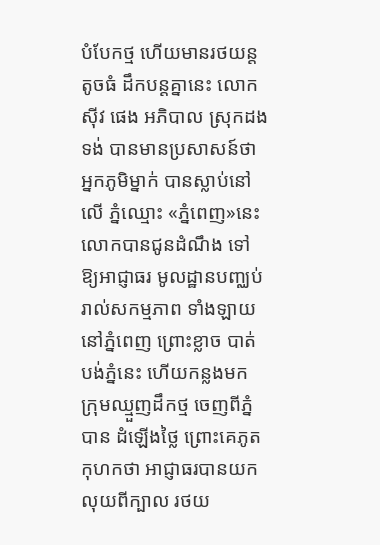បំបែកថ្ម ហើយមានរថយន្តតូចធំ ដឹកបន្តគ្នានេះ លោក ស៊ីវ ផេង អភិបាល ស្រុកដងទង់ បានមានប្រសាសន៍ថា អ្នកភូមិម្នាក់ បានស្លាប់នៅលើ ភ្នំឈ្មោះ «ភ្នំពេញ»នេះ លោកបានជូនដំណឹង ទៅឱ្យអាជ្ញាធរ មូលដ្ឋានបញ្ឈប់ រាល់សកម្មភាព ទាំងឡាយនៅភ្នំពេញ ព្រោះខ្លាច បាត់បង់ភ្នំនេះ ហើយកន្លងមក ក្រុមឈ្មួញដឹកថ្ម ចេញពីភ្នំបាន ដំឡើងថ្លៃ ព្រោះគេភូតកុហកថា អាជ្ញាធរបានយក លុយពីក្បាល រថយ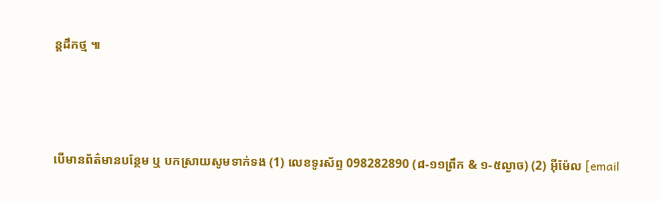ន្តដឹកថ្ម ៕



បើមានព័ត៌មានបន្ថែម ឬ បកស្រាយសូមទាក់ទង (1) លេខទូរស័ព្ទ 098282890 (៨-១១ព្រឹក & ១-៥ល្ងាច) (2) អ៊ីម៉ែល [email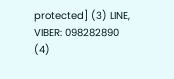protected] (3) LINE, VIBER: 098282890 (4)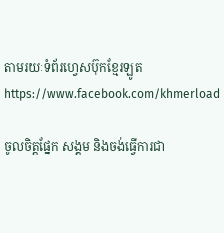តាមរយៈទំព័រហ្វេសប៊ុកខ្មែរឡូត https://www.facebook.com/khmerload

ចូលចិត្តផ្នែក សង្គម និងចង់ធ្វើការជា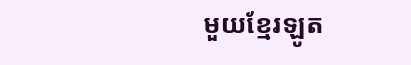មួយខ្មែរឡូត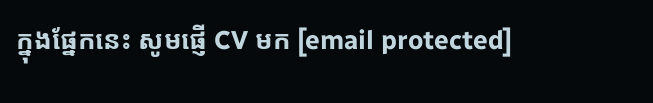ក្នុងផ្នែកនេះ សូមផ្ញើ CV មក [email protected]